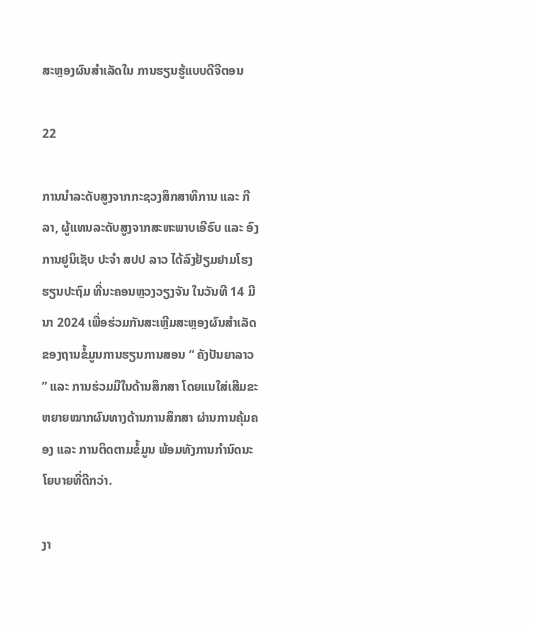ສະຫຼອງຜົນສຳເລັດໃນ ການຮຽນຮູ້ແບບດີຈີຕອນ

22

ການນໍາລະດັບສູງຈາກກະຊວງສຶກສາທິການ ແລະ ກີລາ, ຜູ້ແທນລະດັບສູງຈາກສະຫະພາບເອີຣົບ ແລະ ອົງການຢູນິເຊັບ ປະຈໍາ ສປປ ລາວ ໄດ້ລົງຢ້ຽມຢາມໂຮງຮຽນປະຖົມ ທີ່ນະຄອນຫຼວງວຽງຈັນ ໃນວັນທີ 14 ມີນາ 2024 ເພື່ອຮ່ວມກັນສະເຫຼີມສະຫຼອງຜົນສຳເລັດຂອງຖານຂໍ້ມູນການຮຽນການສອນ “ ຄັງປັນຍາລາວ ” ແລະ ການຮ່ວມມືໃນດ້ານສຶກສາ ໂດຍແນໃສ່ເສີມຂະຫຍາຍໝາກຜົນທາງດ້ານການສຶກສາ ຜ່ານການຄຸ້ມຄອງ ແລະ ການຕິດຕາມຂໍ້ມູນ ພ້ອມທັງການກໍານົດນະໂຍບາຍທີ່ດີກວ່າ.

ງາ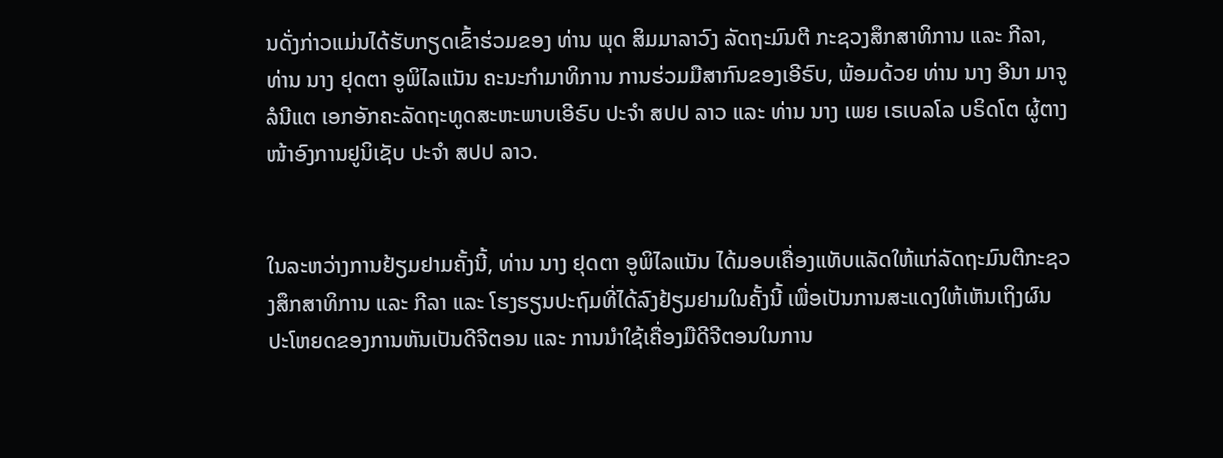ນດັ່ງກ່າວແມ່ນໄດ້ຮັບກຽດເຂົ້າຮ່ວມຂອງ ທ່ານ ພຸດ ສິມມາລາວົງ ລັດຖະມົນຕີ ກະຊວງສຶກສາທິການ ແລະ ກີລາ, ທ່ານ ນາງ ຢຸດຕາ ອູພິໄລແນັນ ຄະນະກຳມາທິການ ການຮ່ວມມືສາກົນຂອງເອີຣົບ, ພ້ອມດ້ວຍ ທ່ານ ນາງ ອີນາ ມາຈູລໍນີແຕ ເອກອັກຄະລັດຖະທູດສະຫະພາບເອີຣົບ ປະຈຳ ສປປ ລາວ ແລະ ທ່ານ ນາງ ເພຍ ເຣເບລໂລ ບຣິດໂຕ ຜູ້ຕາງໜ້າອົງການຢູນິເຊັບ ປະຈຳ ສປປ ລາວ.


ໃນລະຫວ່າງການຢ້ຽມຢາມຄັ້ງນີ້, ທ່ານ ນາງ ຢຸດຕາ ອູພິໄລແນັນ ໄດ້ມອບເຄື່ອງແທັບແລັດໃຫ້ແກ່ລັດຖະມົນຕີກະຊວງສຶກສາທິການ ແລະ ກີລາ ແລະ ໂຮງຮຽນປະຖົມທີ່ໄດ້ລົງຢ້ຽມຢາມໃນຄັ້ງນີ້ ເພື່ອເປັນການສະແດງໃຫ້ເຫັນເຖິງຜົນປະໂຫຍດຂອງການຫັນເປັນດີຈີຕອນ ແລະ ການນຳໃຊ້ເຄື່ອງມືດີຈີຕອນໃນການ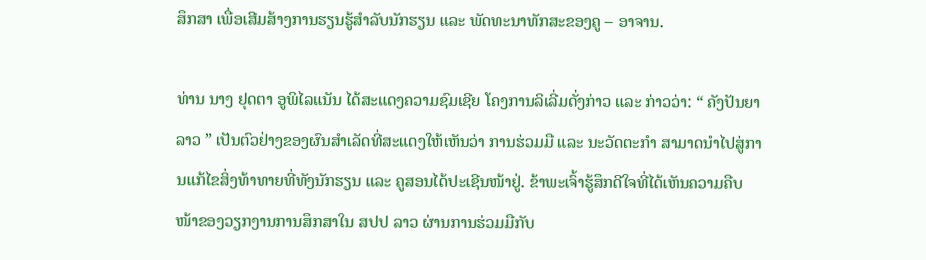ສຶກສາ ເພື່ອເສີມສ້າງການຮຽນຮູ້ສໍາລັບນັກຮຽນ ແລະ ພັດທະນາທັກສະຂອງຄູ – ອາຈານ.

ທ່ານ ນາງ ຢຸດຕາ ອູພິໄລແນັນ ໄດ້ສະແດງຄວາມຊົມເຊີຍ ໂຄງການລິເລີ່ມດັ່ງກ່າວ ແລະ ກ່າວວ່າ: “ ຄັງປັນຍາລາວ ” ເປັນຕົວຢ່າງຂອງຜົນສໍາເລັດທີ່ສະແດງໃຫ້ເຫັນວ່າ ການຮ່ວມມື ແລະ ນະວັດຕະກໍາ ສາມາດນໍາໄປສູ່ການແກ້ໄຂສິ່ງທ້າທາຍທີ່ທັງນັກຮຽນ ແລະ ຄູສອນໄດ້ປະເຊີນໜ້າຢູ່. ຂ້າພະເຈົ້າຮູ້ສຶກດີໃຈທີ່ໄດ້ເຫັນຄວາມຄືບໜ້າຂອງວຽກງານການສຶກສາໃນ ສປປ ລາວ ຜ່ານການຮ່ວມມືກັບ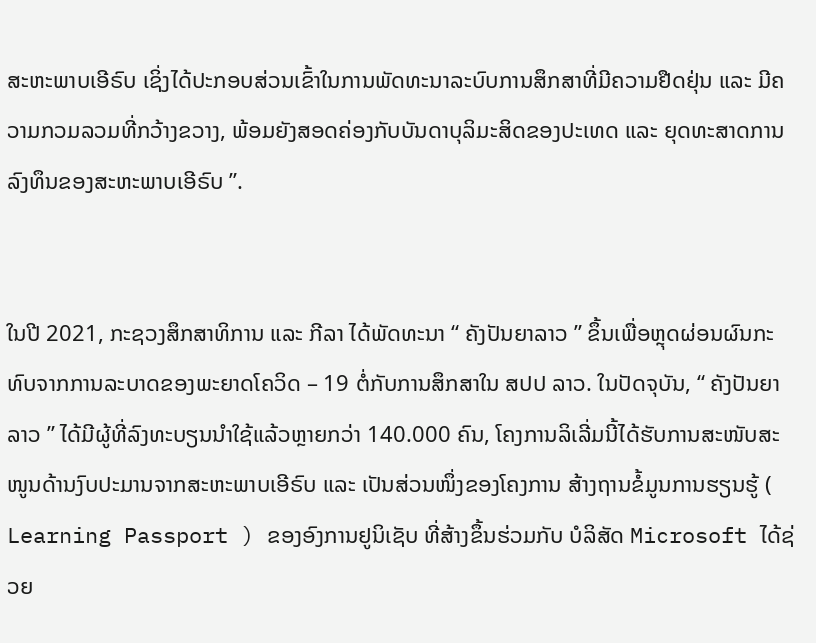ສະຫະພາບເອີຣົບ ເຊິ່ງໄດ້ປະກອບສ່ວນເຂົ້າໃນການພັດທະນາລະບົບການສຶກສາທີ່ມີຄວາມຢືດຢຸ່ນ ແລະ ມີຄວາມກວມລວມທີ່ກວ້າງຂວາງ, ພ້ອມຍັງສອດຄ່ອງກັບບັນດາບຸລິມະສິດຂອງປະເທດ ແລະ ຍຸດທະສາດການລົງທຶນຂອງສະຫະພາບເອີຣົບ ”.


ໃນປີ 2021, ກະຊວງສຶກສາທິການ ແລະ ກີລາ ໄດ້ພັດທະນາ “ ຄັງປັນຍາລາວ ” ຂຶ້ນເພື່ອຫຼຸດຜ່ອນຜົນກະທົບຈາກການລະບາດຂອງພະຍາດໂຄວິດ – 19 ຕໍ່ກັບການສຶກສາໃນ ສປປ ລາວ. ໃນປັດຈຸບັນ, “ ຄັງປັນຍາລາວ ” ໄດ້ມີຜູ້ທີ່ລົງທະບຽນນໍາໃຊ້ແລ້ວຫຼາຍກວ່າ 140.000 ຄົນ, ໂຄງການລິເລີ່ມນີ້ໄດ້ຮັບການສະໜັບສະໜູນດ້ານງົບປະມານຈາກສະຫະພາບເອີຣົບ ແລະ ເປັນສ່ວນໜຶ່ງຂອງໂຄງການ ສ້າງຖານຂໍ້ມູນການຮຽນຮູ້ ( Learning Passport ) ຂອງອົງການຢູນິເຊັບ ທີ່ສ້າງຂຶ້ນຮ່ວມກັບ ບໍລິສັດ Microsoft ໄດ້ຊ່ວຍ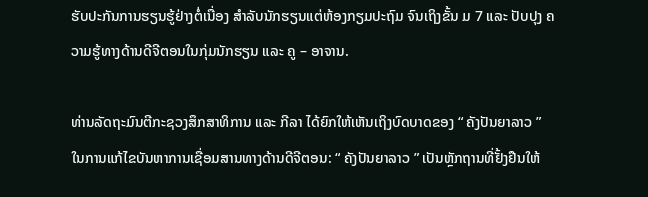ຮັບປະກັນການຮຽນຮູ້ຢ່າງຕໍ່ເນື່ອງ ສໍາລັບນັກຮຽນແຕ່ຫ້ອງກຽມປະຖົມ ຈົນເຖິງຂັ້ນ ມ 7 ແລະ ປັບປຸງ ຄວາມຮູ້ທາງດ້ານດີຈີຕອນໃນກຸ່ມນັກຮຽນ ແລະ ຄູ – ອາຈານ.

ທ່ານລັດຖະມົນຕີກະຊວງສຶກສາທິການ ແລະ ກີລາ ໄດ້ຍົກໃຫ້ເຫັນເຖິງບົດບາດຂອງ “ ຄັງປັນຍາລາວ ” ໃນການແກ້ໄຂບັນຫາການເຊື່ອມສານທາງດ້ານດີຈີຕອນ: “ ຄັງປັນຍາລາວ ” ເປັນຫຼັກຖານທີ່ຢັ້ງຢືນໃຫ້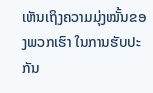ເຫັນເຖິງຄວາມມຸ່ງໝັ້ນຂອງພວກເຮົາ ໃນການຮັບປະກັນ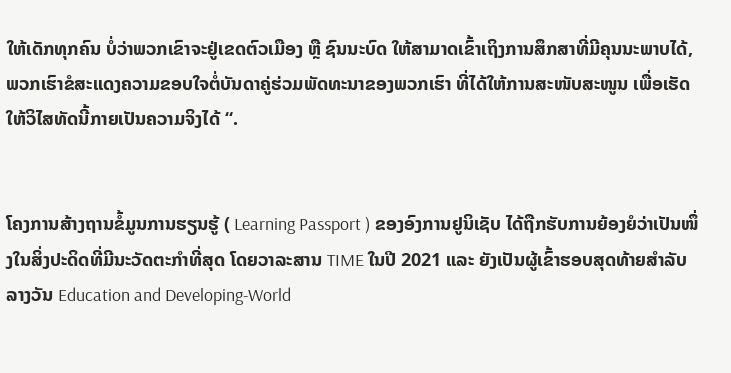ໃຫ້ເດັກທຸກຄົນ ບໍ່ວ່າພວກເຂົາຈະຢູ່ເຂດຕົວເມືອງ ຫຼື ຊົນນະບົດ ໃຫ້ສາມາດເຂົ້າເຖິງການສຶກສາທີ່ມີຄຸນນະພາບໄດ້, ພວກເຮົາຂໍສະແດງຄວາມຂອບໃຈຕໍ່ບັນດາຄູ່ຮ່ວມພັດທະນາຂອງພວກເຮົາ ທີ່ໄດ້ໃຫ້ການສະໜັບສະໜູນ ເພື່ອເຮັດໃຫ້ວິໄສທັດນີ້ກາຍເປັນຄວາມຈິງໄດ້ “.


ໂຄງການສ້າງຖານຂໍ້ມູນການຮຽນຮູ້ ( Learning Passport ) ຂອງອົງການຢູນິເຊັບ ໄດ້ຖືກຮັບການຍ້ອງຍໍວ່າເປັນໜຶ່ງໃນສິ່ງປະດິດທີ່ມີນະວັດຕະກຳທີ່ສຸດ ໂດຍວາລະສານ TIME ໃນປີ 2021 ແລະ ຍັງເປັນຜູ້ເຂົ້າຮອບສຸດທ້າຍສຳລັບລາງວັນ Education and Developing-World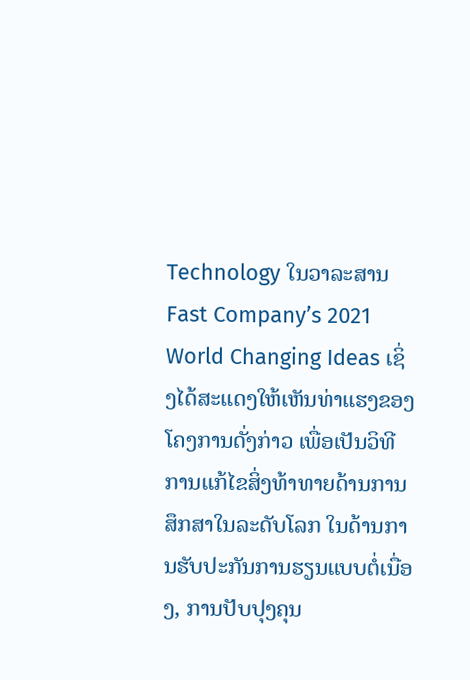Technology ໃນວາລະສານ Fast Company’s 2021 World Changing Ideas ເຊິ່ງໄດ້ສະແດງໃຫ້ເຫັນທ່າແຮງຂອງໂຄງການດັ່ງກ່າວ ເພື່ອເປັນວິທີການແກ້ໄຂສິ່ງທ້າທາຍດ້ານການສຶກສາໃນລະດັບໂລກ ໃນດ້ານການຮັບປະກັນການຮຽນແບບຕໍ່ເນື່ອງ, ການປັບປຸງຄຸນ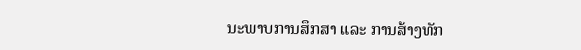ນະພາບການສຶກສາ ແລະ ການສ້າງທັກ